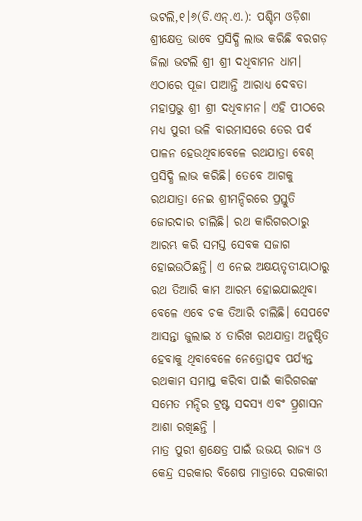ଭଟଲି,୧।୬(ଡି.ଏନ୍.ଏ.): ପଶ୍ଚିମ ଓଡ଼ିଶା ଶ୍ରୀକ୍ଷେତ୍ର ଭାବେ ପ୍ରସିଦ୍ଧି ଲାଭ କରିଛି ବରଗଡ଼ ଜିଲା ଭଟଲି ଶ୍ରୀ ଶ୍ରୀ ଦଧିବାମନ ଧାମ। ଏଠାରେ ପୂଜା ପାଆନ୍ତି ଆରାଧ୍ୟ ଦେବତା ମହାପ୍ରଭୁ ଶ୍ରୀ ଶ୍ରୀ ଦଧିବାମନ। ଏହି ପୀଠରେ ମଧ୍ୟ ପୁରୀ ଭଳି ବାରମାସରେ ତେର ପର୍ବ ପାଳନ ହେଉଥିବାବେଳେ ରଥଯାତ୍ରା ବେଶ୍ ପ୍ରସିଦ୍ଧି ଲାଭ କରିଛି। ତେବେ ଆଗକୁ ରଥଯାତ୍ରା ନେଇ ଶ୍ରୀମନ୍ଦିରରେ ପ୍ରସ୍ତୁତି ଜୋରଦାର ଚାଲିଛି। ରଥ କାରିଗରଠାରୁ ଆରମ୍ଭ କରି ସମସ୍ତ ସେବକ ସଜାଗ ହୋଇଉଠିଛନ୍ତି। ଏ ନେଇ ଅକ୍ଷୟତୃତୀୟାଠାରୁ ରଥ ତିଆରି କାମ ଆରମ୍ଭ ହୋଇଯାଇଥିବା ବେଳେ ଏବେ ଚକ ତିଆରି ଚାଲିଛି। ସେପଟେ ଆସନ୍ତା ଜୁଲାଇ ୪ ତାରିଖ ରଥଯାତ୍ରା ଅନୁଷ୍ଠିତ ହେବାକୁ ଥିବାବେଳେ ନେତ୍ରୋତ୍ସବ ପର୍ଯ୍ୟନ୍ତ ରଥକାମ ସମାପ୍ତ କରିବା ପାଇଁ କାରିଗରଙ୍କ ସମେତ ମନ୍ଦିର ଟ୍ରଷ୍ଟ ସଦସ୍ୟ ଏବଂ ପ୍ର୍ରଶାସନ ଆଶା ରଖିଛନ୍ତି ।
ମାତ୍ର ପୁରୀ ଶ୍ରକ୍ଷେତ୍ର ପାଇଁ ଉଭୟ ରାଜ୍ୟ ଓ କେନ୍ଦ୍ର ସରକାର ବିଶେଷ ମାତ୍ରାରେ ସରକାରୀ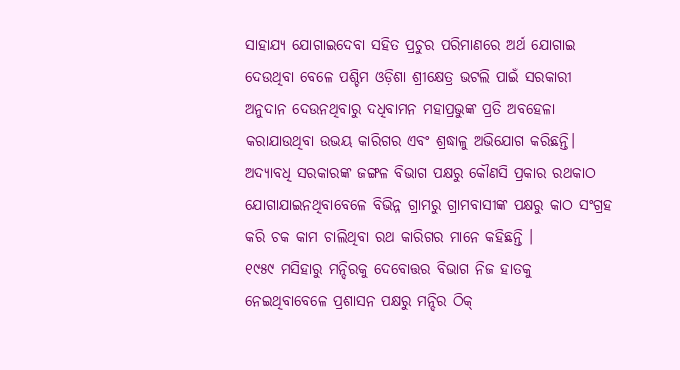ସାହାଯ୍ୟ ଯୋଗାଇଦେବା ସହିତ ପ୍ରଚୁର ପରିମାଣରେ ଅର୍ଥ ଯୋଗାଇ ଦେଉଥିବା ବେଳେ ପଶ୍ଚିମ ଓଡ଼ିଶା ଶ୍ରୀକ୍ଷେତ୍ର ଭଟଲି ପାଇଁ ସରକାରୀ ଅନୁଦାନ ଦେଉନଥିବାରୁ ଦଧିବାମନ ମହାପ୍ରଭୁଙ୍କ ପ୍ରତି ଅବହେଳା କରାଯାଉଥିବା ଉଭୟ କାରିଗର ଏବଂ ଶ୍ରଦ୍ଧାଳୁ ଅଭିଯୋଗ କରିଛନ୍ତି। ଅଦ୍ୟାବଧି ସରକାରଙ୍କ ଜଙ୍ଗଳ ବିଭାଗ ପକ୍ଷରୁ କୌଣସି ପ୍ରକାର ରଥକାଠ ଯୋଗାଯାଇନଥିବାବେଳେ ବିଭିନ୍ନ ଗ୍ରାମରୁ ଗ୍ରାମବାସୀଙ୍କ ପକ୍ଷରୁ କାଠ ସଂଗ୍ରହ କରି ଚକ କାମ ଚାଲିଥିବା ରଥ କାରିଗର ମାନେ କହିଛନ୍ତି ।
୧୯୫୯ ମସିହାରୁ ମନ୍ଦିରକୁ ଦେବୋତ୍ତର ବିଭାଗ ନିଜ ହାତକୁ ନେଇଥିବାବେଳେ ପ୍ରଶାସନ ପକ୍ଷରୁ ମନ୍ଦିର ଠିକ୍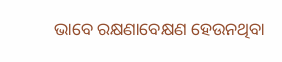ଭାବେ ରକ୍ଷଣାବେକ୍ଷଣ ହେଉନଥିବା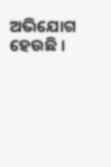ଅଭିଯୋଗ ହେଉଛି ।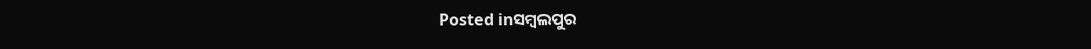Posted inସମ୍ବଲପୁର